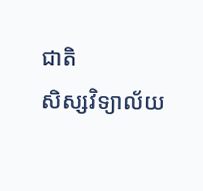ជាតិ
សិស្សវិទ្យាល័យ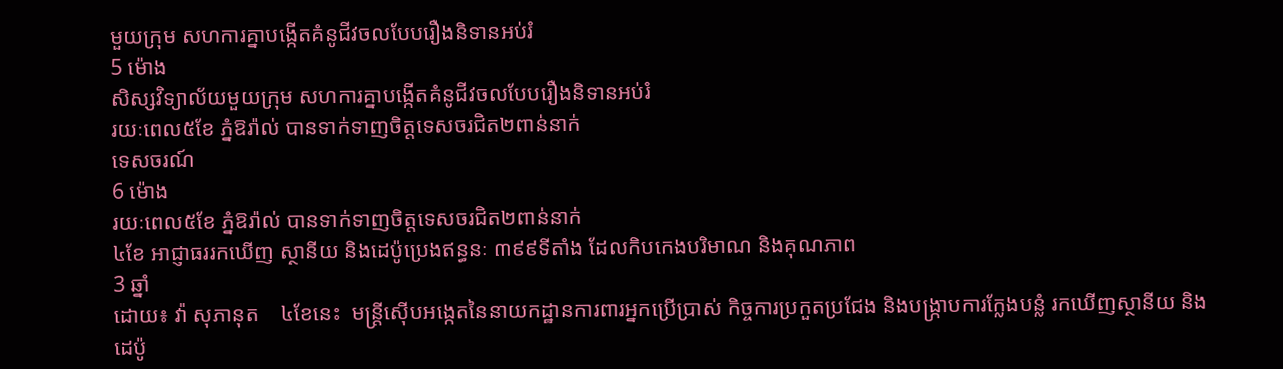មួយក្រុម សហការគ្នាបង្កើតគំនូជីវចលបែបរឿងនិទានអប់រំ
5 ម៉ោង
សិស្សវិទ្យាល័យមួយក្រុម សហការគ្នាបង្កើតគំនូជីវចលបែបរឿងនិទានអប់រំ
រយៈពេល៥ខែ ភ្នំឱរ៉ាល់ បានទាក់ទាញចិត្តទេសចរជិត២ពាន់នាក់
ទេសចរណ៍
6 ម៉ោង
រយៈពេល៥ខែ ភ្នំឱរ៉ាល់ បានទាក់ទាញចិត្តទេសចរជិត២ពាន់នាក់
៤ខែ អាជ្ញាធររកឃើញ ស្ថានីយ និងដេប៉ូប្រេងឥន្ធនៈ ៣៩៩ទីតាំង ដែលកិបកេងបរិមាណ និងគុណភាព
3 ឆ្នាំ
ដោយ៖ វ៉ា សុភានុត    ៤ខែនេះ  មន្ត្រីស៊ើបអង្កេតនៃនាយកដ្ឋានការពារអ្នកប្រើប្រាស់ កិច្ចការប្រកួតប្រជែង និងបង្ក្រាបការក្លែងបន្លំ រកឃើញស្ថានីយ និងដេប៉ូ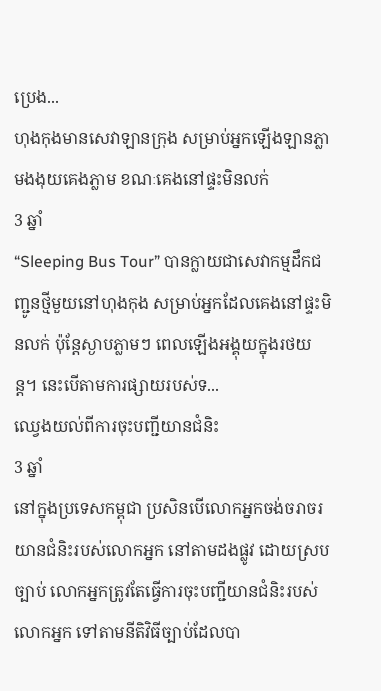ប្រេង...
ហុងកុងមានសេវាឡានក្រុង សម្រាប់អ្នកឡើងឡានភ្លាមងងុយគេងភ្លាម ខណៈគេងនៅផ្ទះមិនលក់
3 ឆ្នាំ
“Sleeping Bus Tour” បានក្លាយជាសេវាកម្មដឹកជញ្ជូនថ្មីមួយនៅហុងកុង សម្រាប់អ្នកដែលគេងនៅផ្ទះមិនលក់ ប៉ុន្តែស្ងាបភ្លាមៗ ពេលឡើងអង្គុយក្នុងរថយន្ត។ នេះបើតាមការផ្សាយរបស់ទ...
ឈ្វេងយល់ពីការចុះបញ្ជីយានជំនិះ
3 ឆ្នាំ
នៅក្នុងប្រទេសកម្ពុជា ប្រសិនបើលោកអ្នកចង់ចរាចរយានជំនិះរបស់លោកអ្នក នៅតាមដងផ្លូវ ដោយស្របច្បាប់ លោកអ្នកត្រូវតែធ្វើការចុះបញ្ជីយានជំនិះរបស់លោកអ្នក ទៅតាមនីតិវិធីច្បាប់ដែលបា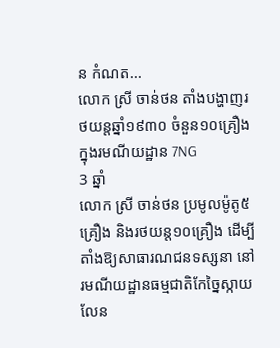ន កំណត...
លោក ស្រី ចាន់ថន តាំងបង្ហាញរថយន្តឆ្នាំ១៩៣០ ចំនួន១០គ្រឿងក្នុងរមណីយដ្ឋាន 7NG
3 ឆ្នាំ
លោក ស្រី ចាន់ថន ប្រមូលម៉ូតូ៥គ្រឿង និងរថយន្ដ១០គ្រឿង ដើម្បីតាំងឱ្យសាធារណជនទស្សនា នៅរមណីយដ្ឋានធម្មជាតិកែច្នៃស្កាយលែន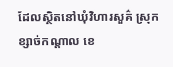ដែលស្ថិតនៅឃុំវិហារសួគ៌ ស្រុកខ្សាច់កណ្ដាល ខេ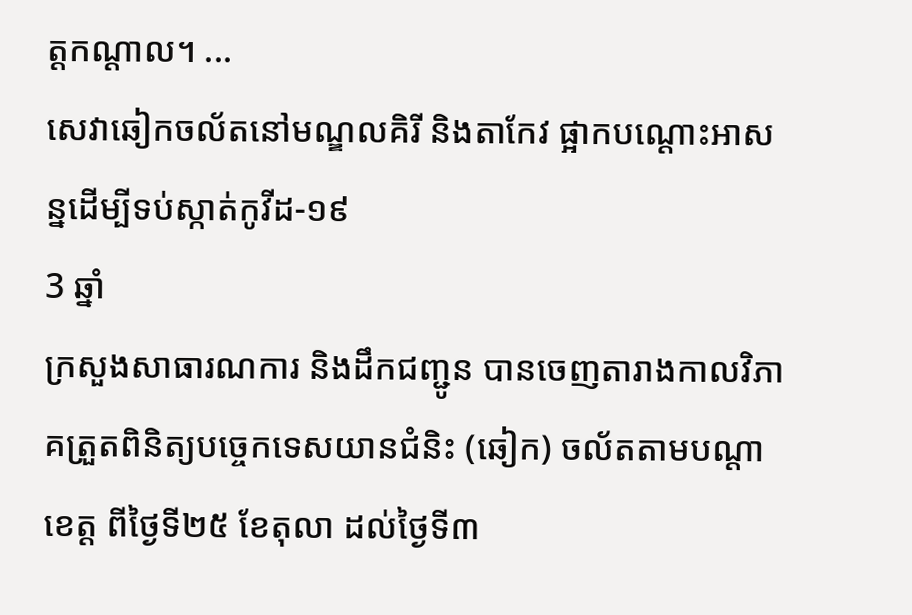ត្តកណ្ដាល។ ...
សេវាឆៀកចល័តនៅមណ្ឌលគិរី និងតាកែវ ផ្អាកបណ្តោះអាសន្នដើម្បីទប់ស្កាត់កូវីដ-១៩
3 ឆ្នាំ
ក្រសួងសាធារណការ និងដឹកជញ្ជូន បានចេញតារាងកាលវិភាគត្រួតពិនិត្យបច្ចេកទេសយានជំនិះ (ឆៀក) ចល័តតាមបណ្តាខេត្ត ពីថ្ងៃទី២៥ ខែតុលា ដល់ថ្ងៃទី៣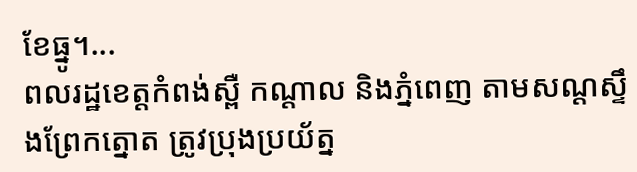ខែធ្នូ។...
ពលរដ្ឋខេត្តកំពង់ស្ពឺ កណ្តាល និងភ្នំពេញ តាមសណ្ដស្ទឹងព្រែកត្នោត ត្រូវប្រុងប្រយ័ត្ន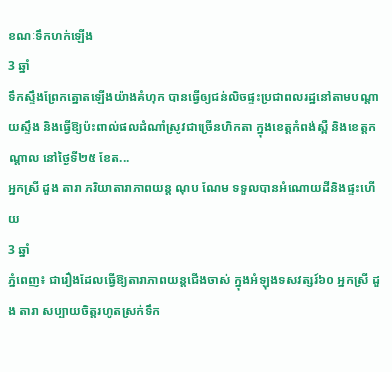ខណៈទឹកហក់ឡើង
3 ឆ្នាំ
ទឹកស្ទឹងព្រែកត្នោតឡើងយ៉ាងគំហុក បានធ្វើឲ្យជន់លិចផ្ទះប្រជាពលរដ្ឋនៅតាមបណ្ដាយស្ទឹង និងធ្វើឱ្យប៉ះពាល់ផលដំណាំស្រូវជាច្រើនហិកតា ក្នុងខេត្តកំពង់ស្ពឺ និងខេត្តកណ្តាល នៅថ្ងៃទី២៥ ខែត...
អ្នកស្រី ដួង តារា ភរិយាតារាភាពយន្ត ណុប ណែម ទទួលបានអំណោយដីនិងផ្ទះហើយ
3 ឆ្នាំ
ភ្នំពេញ៖ ជារឿងដែលធ្វើឱ្យតារាភាពយន្តជើងចាស់ ក្នុងអំឡុងទសវត្សរ៍៦០ អ្នកស្រី ដួង តារា សប្បាយចិត្តរហូតស្រក់ទឹក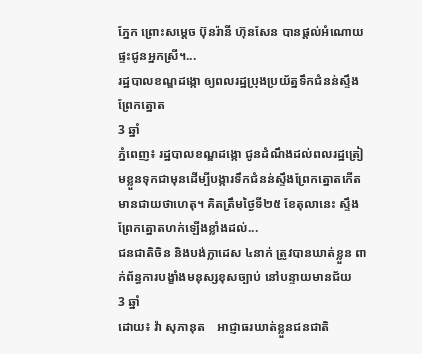ភ្នែក ព្រោះសម្ដេច ប៊ុនរ៉ានី ហ៊ុនសែន បានផ្ដល់អំណោយផ្ទះជូនអ្នកស្រី។...
រដ្ឋបាលខណ្ឌដង្កោ ឲ្យពលរដ្ឋប្រុងប្រយ័ត្នទឹកជំនន់ស្ទឹងព្រែកត្នោត
3 ឆ្នាំ
ភ្នំពេញ៖ រដ្ឋបាលខណ្ឌដង្កោ ជូនដំណឹងដល់ពលរដ្ឋត្រៀមខ្លួនទុកជាមុនដើម្បីបង្ការទឹកជំនន់ស្ទឹងព្រែកត្នោតកើតមានជាយថាហេតុ។ គិតត្រឹមថ្ងៃទី២៥ ខែតុលានេះ ស្ទឹងព្រែកត្នោតហក់ឡើងខ្លាំងដល់...
ជនជាតិចិន និងបង់ក្លាដេស ៤នាក់ ត្រូវបានឃាត់ខ្លួន ពាក់ព័ន្ធការបង្ខាំងមនុស្សខុសច្បាប់ នៅបន្ទាយមានជ័យ
3 ឆ្នាំ
ដោយ៖ វ៉ា សុភានុត    អាជ្ញាធរឃាត់ខ្លួនជនជាតិ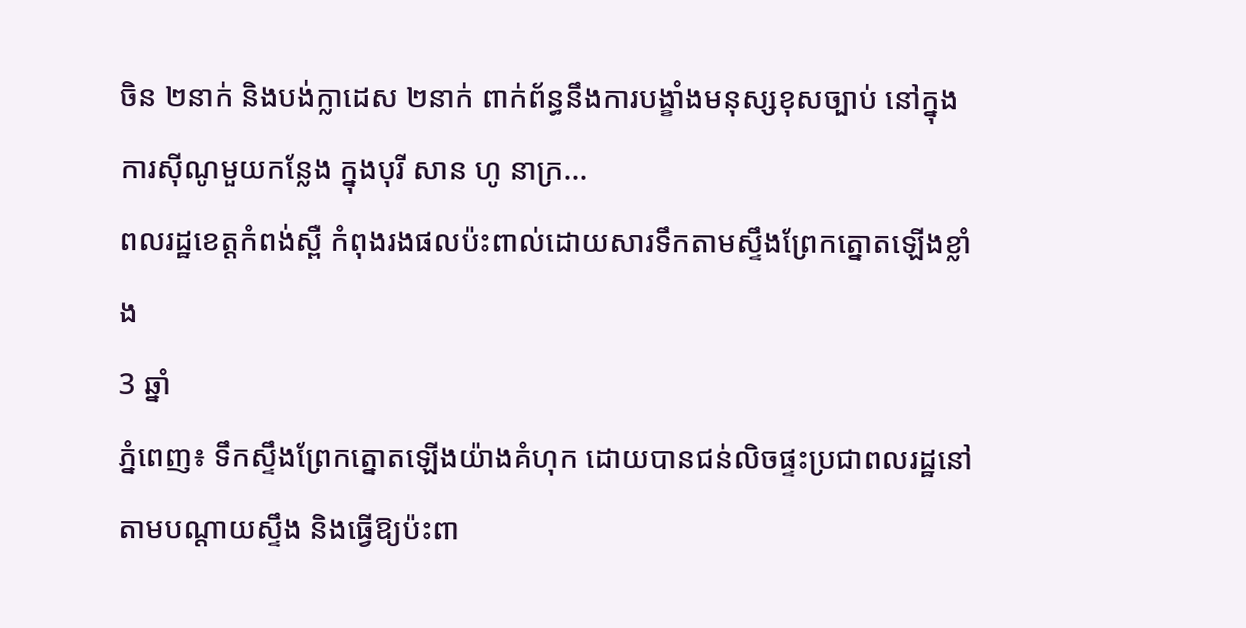ចិន ២នាក់ និងបង់ក្លាដេស ២នាក់ ពាក់ព័ន្ធនឹងការបង្ខាំងមនុស្សខុសច្បាប់ នៅក្នុងការស៊ីណូមួយកន្លែង ក្នុងបុរី សាន ហូ នាក្រ...
ពលរដ្ឋខេត្តកំពង់ស្ពឺ កំពុងរងផលប៉ះពាល់ដោយសារទឹកតាមស្ទឹងព្រែកត្នោតឡើងខ្លាំង
3 ឆ្នាំ
ភ្នំពេញ៖ ទឹកស្ទឹងព្រែកត្នោតឡើងយ៉ាងគំហុក ដោយបានជន់លិចផ្ទះប្រជាពលរដ្ឋនៅតាមបណ្ដាយស្ទឹង និងធ្វើឱ្យប៉ះពា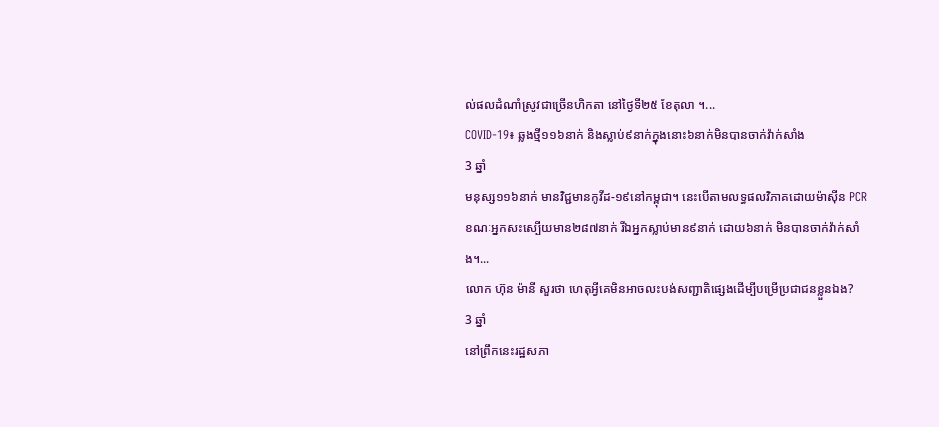ល់ផលដំណាំស្រូវជាច្រើនហិកតា នៅថ្ងៃទី២៥ ខែតុលា ។...
COVID-19៖ ឆ្លងថ្មី១១៦នាក់ និងស្លាប់៩នាក់ក្នុងនោះ៦នាក់មិនបានចាក់វ៉ាក់សាំង
3 ឆ្នាំ
មនុស្ស១១៦នាក់ មានវិជ្ជមានកូវីដ-១៩នៅកម្ពុជា។ នេះបើតាមលទ្ធផលវិភាគដោយម៉ាស៊ីន PCR ខណៈអ្នកសះស្បើយមាន២៨៧នាក់ រីឯអ្នកស្លាប់មាន៩នាក់ ដោយ៦នាក់ មិនបានចាក់វ៉ាក់សាំង។...
លោក ហ៊ុន ម៉ានី សួរថា ហេតុអ្វីគេមិនអាចលះបង់សញ្ជាតិផ្សេងដើម្បីបម្រើប្រជាជនខ្លួនឯង?
3 ឆ្នាំ
នៅព្រឹកនេះរដ្ឋសភា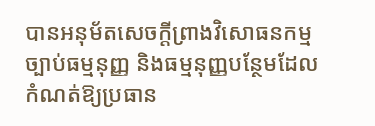បានអនុម័តសេចក្តីព្រាងវិសោធនកម្មច្បាប់ធម្មនុញ្ញ និងធម្មនុញ្ញបន្ថែមដែលកំណត់ឱ្យប្រធាន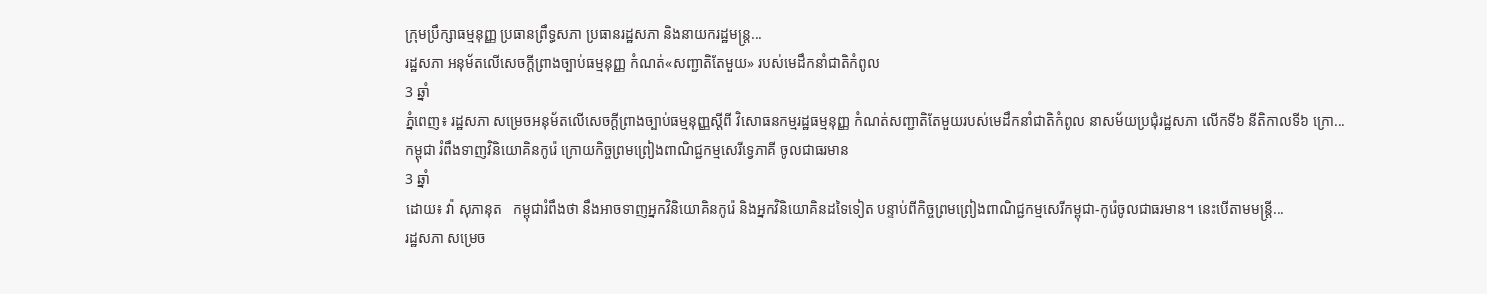ក្រុមប្រឹក្សាធម្មនុញ្ញ ប្រធានព្រឹទ្ធសភា ប្រធានរដ្ឋសភា និងនាយករដ្ឋមន្ត្រ...
រដ្ឋសភា អនុម័តលើសេចក្តីព្រាងច្បាប់ធម្មនុញ្ញ កំណត់«សញ្ជាតិតែមួយ» របស់មេដឹកនាំជាតិកំពូល
3 ឆ្នាំ
ភ្នំពេញ៖ រដ្ឋសភា សម្រេចអនុម័តលើសេចក្ដីព្រាងច្បាប់ធម្មនុញ្ញស្តីពី វិសោធនកម្មរដ្ឋធម្មនុញ្ញ កំណត់សញ្ជាតិតែមួយរបស់មេដឹកនាំជាតិកំពូល នាសម័យប្រជុំរដ្ឋសភា លើកទី៦ នីតិកាលទី៦ ក្រោ...
កម្ពុជា រំពឹងទាញវិនិយោគិនកូរ៉េ ក្រោយកិច្ចព្រមព្រៀងពាណិជ្ជកម្មសេរីទ្វេភាគី ចូលជាធរមាន
3 ឆ្នាំ
ដោយ៖ វ៉ា សុភានុត   កម្ពុជារំពឹងថា នឹងអាចទាញអ្នកវិនិយោគិនកូរ៉េ និងអ្នកវិនិយោគិនដទៃទៀត បន្ទាប់ពីកិច្ចព្រមព្រៀងពាណិជ្ជកម្មសេរីកម្ពុជា-កូរ៉េចូលជាធរមាន។ នេះបើតាមមន្រ្តី...
រដ្ឋសភា សម្រេច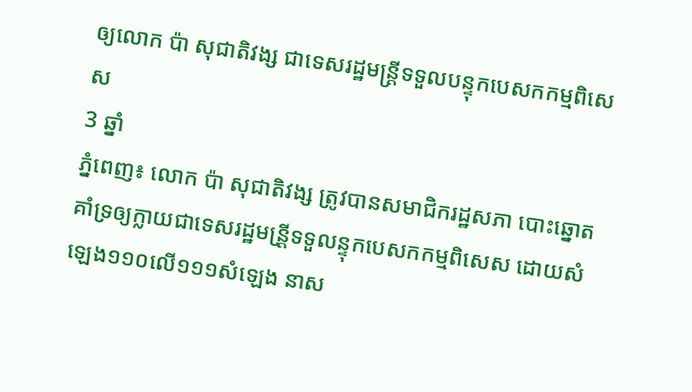ឲ្យលោក ប៉ា សុជាតិវង្ស ជាទេសរដ្ឋមន្រ្តីទទួលបន្ទុកបេសកកម្មពិសេស
3 ឆ្នាំ
ភ្នំពេញ៖ លោក ប៉ា សុជាតិវង្ស ត្រូវបានសមាជិករដ្ឋសភា បោះឆ្នោតគាំទ្រឲ្យក្លាយជាទេសរដ្ឋមន្រី្តទទួលន្ទុកបេសកកម្មពិសេស ដោយសំឡេង១១០លើ១១១សំឡេង នាស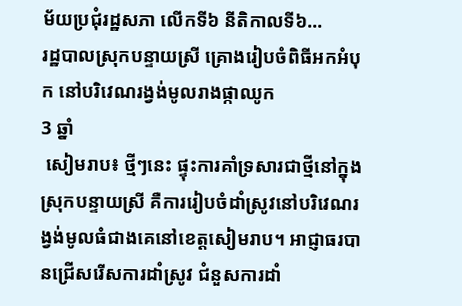ម័យប្រជុំរដ្ឋសភា លើកទី៦ នីតិកាលទី៦...
រដ្ឋបាលស្រុកបន្ទាយស្រី គ្រោងរៀបចំពិធីអកអំបុក នៅបរិវេណរង្វង់មូលរាងផ្កាឈូក
3 ឆ្នាំ
 សៀមរាប៖ ថ្មីៗនេះ ផ្ទុះការគាំទ្រសារជាថ្មីនៅក្នុងស្រុកបន្ទាយស្រី គឺការរៀបចំដាំស្រូវនៅបរិវេណរង្វង់មូលធំជាងគេនៅខេត្តសៀមរាប។ អាជ្ញាធរបានជ្រើសរើសការដាំស្រូវ ជំនួសការដាំ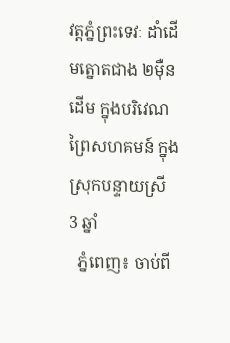វត្តភ្នំព្រះទេវៈ ដាំដើមត្នោតជាង ២ម៉ឺនដើម ក្នុងបរិវេណព្រៃសហគមន៍ ក្នុងស្រុកបន្ទាយស្រី
3 ឆ្នាំ
  ភ្នំពេញ៖ ចាប់ពី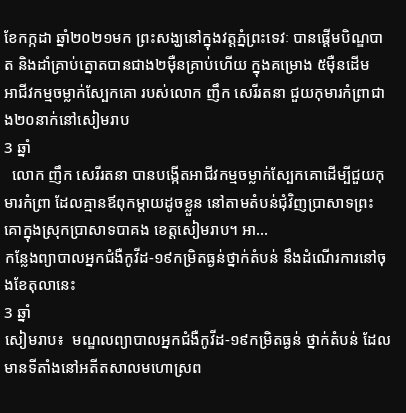ខែកក្កដា ឆ្នាំ២០២១មក ព្រះសង្ឃនៅក្នុងវត្តភ្នំព្រះទេវៈ បានផ្ដើមបិណ្ឌបាត និងដាំគ្រាប់ត្នោតបានជាង២ម៉ឺនគ្រាប់ហើយ ក្នុងគម្រោង ៥ម៉ឺនដើម
អាជីវកម្មចម្លាក់ស្បែកគោ របស់លោក ញឹក សេរីរតនា ជួយកុមារកំព្រាជាង២០នាក់នៅសៀមរាប
3 ឆ្នាំ
  លោក ញឹក សេរីរតនា បានបង្កើតអាជីវកម្មចម្លាក់ស្បែកគោដើម្បីជួយកុមារកំព្រា ដែលគ្មានឪពុកម្ដាយដូចខ្លួន នៅតាមតំបន់ជុំវិញប្រាសាទព្រះគោក្នុងស្រុកប្រាសាទបាគង ខេត្តសៀមរាប។ អា...
កន្លែងព្យាបាលអ្នកជំងឺកូវីដ-១៩កម្រិតធ្ងន់ថ្នាក់តំបន់ នឹងដំណើរការនៅចុងខែតុលានេះ
3 ឆ្នាំ
សៀមរាប៖  មណ្ឌលព្យាបាលអ្នកជំងឺកូវីដ-១៩កម្រិតធ្ងន់ ថ្នាក់តំបន់ ដែលមានទីតាំងនៅអតីតសាលមហោស្រព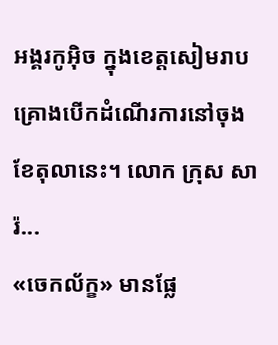អង្គរកូអ៊ិច ក្នុងខេត្តសៀមរាប គ្រោងបើកដំណើរការនៅចុងខែតុលានេះ។ លោក ក្រុស សារ៉...
«ចេកល័ក្ខ» មានផ្លែ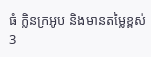ធំ ក្លិនក្រអូប និងមានតម្លៃខ្ពស់
3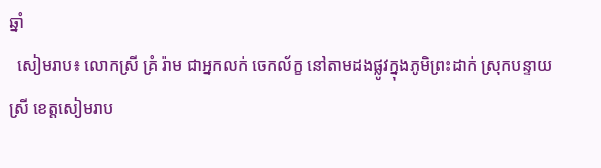ឆ្នាំ
  សៀមរាប៖ លោកស្រី គ្រំ រ៉ាម ជាអ្នកលក់ ចេកល័ក្ខ នៅតាមដងផ្លូវក្នុងភូមិព្រះដាក់ ស្រុកបន្ទាយស្រី ខេត្តសៀមរាប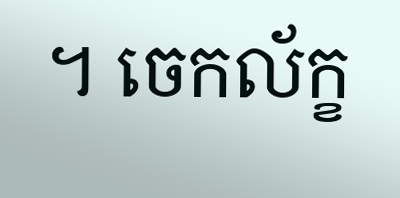។ ចេកល័ក្ខ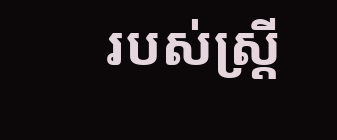របស់ស្ត្រី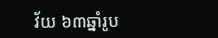វ័យ ៦៣ឆ្នាំរូប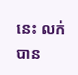នេះ លក់បាន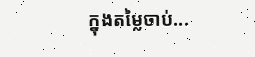ក្នុងតម្លៃចាប់...